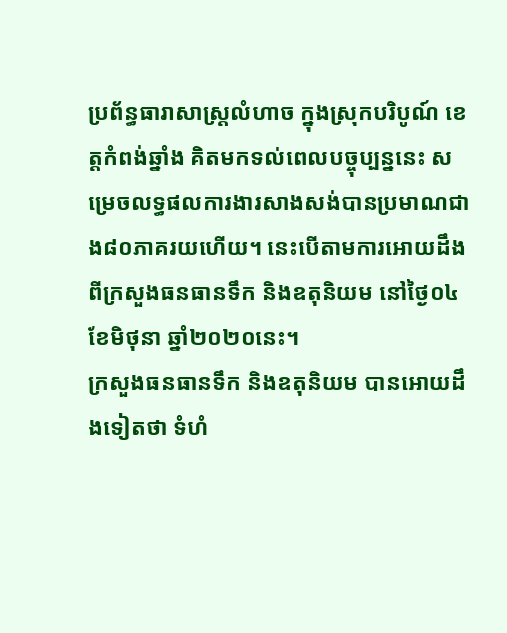ប្រព័ន្ធធារាសាស្ត្រលំហាច ក្នុងស្រុកបរិបូណ៍ ខេត្តកំពង់ឆ្នាំង គិតមកទល់ពេលបច្ចុប្បន្ននេះ សម្រេចលទ្ធផលការងារសាងសង់បានប្រមាណជាង៨០ភាគរយហើយ។ នេះបើតាមការអោយដឹងពីក្រសួងធនធានទឹក និងឧតុនិយម នៅថ្ងៃ០៤ ខែមិថុនា ឆ្នាំ២០២០នេះ។
ក្រសួងធនធានទឹក និងឧតុនិយម បានអោយដឹងទៀតថា ទំហំ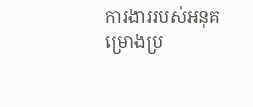ការងាររបស់អនុគម្រោងប្រ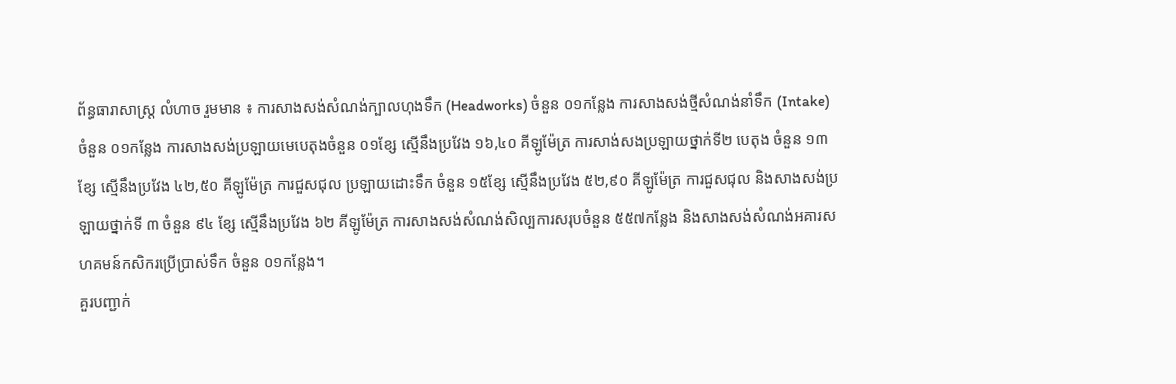ព័ន្ធធារាសាស្រ្ត លំហាច រួមមាន ៖ ការសាងសង់សំណង់ក្បាលហុងទឹក (Headworks) ចំនួន ០១កន្លែង ការសាងសង់ថ្មីសំណង់នាំទឹក (Intake) ចំនួន ០១កន្លែង ការសាងសង់ប្រឡាយមេបេតុងចំនួន ០១ខ្សែ ស្មើនឹងប្រវែង ១៦,៤០ គីឡូម៉ែត្រ ការសាង់សងប្រឡាយថ្នាក់ទី២ បេតុង ចំនួន ១៣ខ្សែ ស្មើនឹងប្រវែង ៤២,៥០ គីឡូម៉ែត្រ ការជួសជុល ប្រឡាយដោះទឹក ចំនួន ១៥ខ្សែ ស្មើនឹងប្រវែង ៥២,៩០ គីឡូម៉ែត្រ ការជួសជុល និងសាងសង់ប្រឡាយថ្នាក់ទី ៣ ចំនួន ៩៤ ខ្សែ ស្មើនឹងប្រវែង ៦២ គីឡូម៉ែត្រ ការសាងសង់សំណង់សិល្បការសរុបចំនួន ៥៥៧កន្លែង និងសាងសង់សំណង់អគារសហគមន៍កសិករប្រើប្រាស់ទឹក ចំនួន ០១កន្លែង។
គួរបញ្ជាក់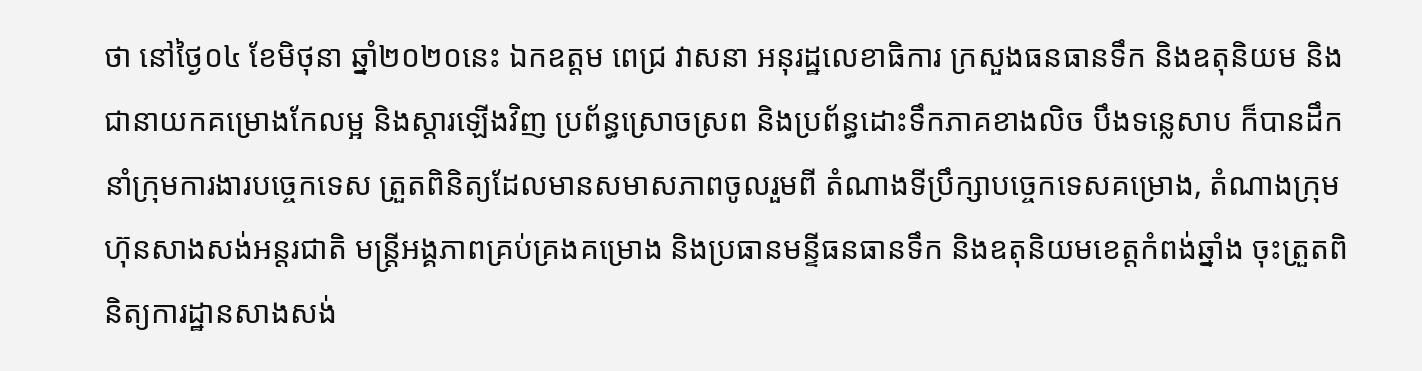ថា នៅថ្ងៃ០៤ ខែមិថុនា ឆ្នាំ២០២០នេះ ឯកឧត្តម ពេជ្រ វាសនា អនុរដ្ឋលេខាធិការ ក្រសួងធនធានទឹក និងឧតុនិយម និងជានាយកគម្រោងកែលម្អ និងស្តារឡើងវិញ ប្រព័ន្ធស្រោចស្រព និងប្រព័ន្ធដោះទឹកភាគខាងលិច បឹងទន្លេសាប ក៏បានដឹកនាំក្រុមការងារបច្ចេកទេស ត្រួតពិនិត្យដែលមានសមាសភាពចូលរួមពី តំណាងទីប្រឹក្សាបច្ចេកទេសគម្រោង, តំណាងក្រុមហ៊ុនសាងសង់អន្តរជាតិ មន្ត្រីអង្គភាពគ្រប់គ្រងគម្រោង និងប្រធានមន្ទីធនធានទឹក និងឧតុនិយមខេត្តកំពង់ឆ្នាំង ចុះត្រួតពិនិត្យការដ្ឋានសាងសង់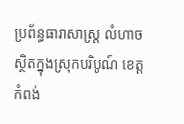ប្រព័ន្ធធារាសាស្ត្រ លំហាច ស្ថិតក្នុងស្រុកបរិបូណ៍ ខេត្តកំពង់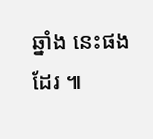ឆ្នាំង នេះផងដែរ ៕